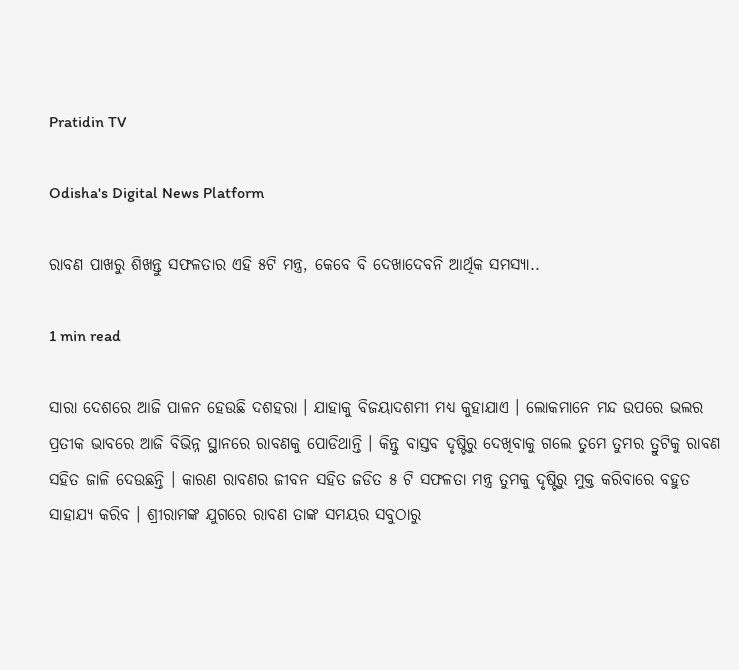Pratidin TV

Odisha's Digital News Platform

ରାବଣ ପାଖରୁ ଶିଖନ୍ତୁ ସଫଳତାର ଏହି ୫ଟି ମନ୍ତ୍ର, କେବେ ବି ଦେଖାଦେବନି ଆର୍ଥିକ ସମସ୍ୟା..

1 min read

ସାରା ଦେଶରେ ଆଜି ପାଳନ ହେଉଛି ଦଶହରା । ଯାହାକୁ ବିଜୟାଦଶମୀ ମଧ୍ୟ କୁହାଯାଏ । ଲୋକମାନେ ମନ୍ଦ ଉପରେ ଭଲର ପ୍ରତୀକ ଭାବରେ ଆଜି ବିଭିନ୍ନ ସ୍ଥାନରେ ରାବଣକୁ ପୋଡିଥାନ୍ତି । କିନ୍ତୁ ବାସ୍ତବ ଦୃଷ୍ଟିରୁ ଦେଖିବାକୁ ଗଲେ ତୁମେ ତୁମର ତ୍ରୁଟିକୁ ରାବଣ ସହିତ ଜାଳି ଦେଉଛନ୍ତି । କାରଣ ରାବଣର ଜୀବନ ସହିତ ଜଡିତ ୫ ଟି ସଫଳତା ମନ୍ତ୍ର ତୁମକୁ ଦୃଷ୍ଟିରୁ ମୁକ୍ତ କରିବାରେ ବହୁତ ସାହାଯ୍ୟ କରିବ । ଶ୍ରୀରାମଙ୍କ ଯୁଗରେ ରାବଣ ତାଙ୍କ ସମୟର ସବୁଠାରୁ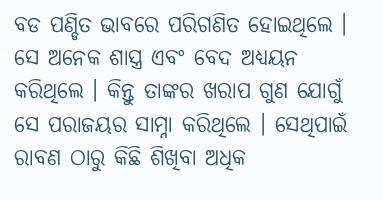ବଡ ପଣ୍ଡିତ ଭାବରେ ପରିଗଣିତ ହୋଇଥିଲେ । ସେ ଅନେକ ଶାସ୍ତ୍ର ଏବଂ ବେଦ ଅଧ୍ୟୟନ କରିଥିଲେ । କିନ୍ତୁ ତାଙ୍କର ଖରାପ ଗୁଣ ଯୋଗୁଁ ସେ ପରାଜୟର ସାମ୍ନା କରିଥିଲେ । ସେଥିପାଇଁ ରାବଣ ଠାରୁ କିଛି ଶିଖିବା ଅଧିକ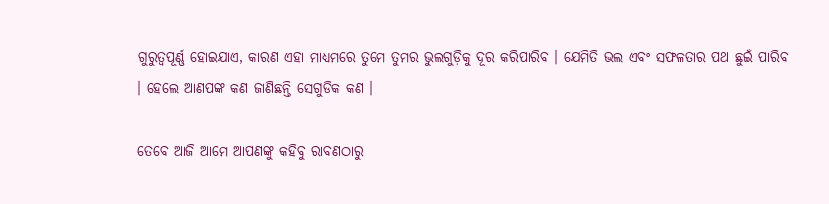ଗୁରୁତ୍ୱପୂର୍ଣ୍ଣ ହୋଇଯାଏ, କାରଣ ଏହା ମାଧ୍ୟମରେ ତୁମେ ତୁମର ଭୁଲଗୁଡ଼ିକୁ ଦୂର କରିପାରିବ । ଯେମିତି ଭଲ ଏବଂ ସଫଳତାର ପଥ ଛୁଇଁ ପାରିବ । ହେଲେ ଆଣପଙ୍କ କଣ ଜାଣିଛନ୍ତି ସେଗୁଡିକ କଣ ।

ତେବେ ଆଜି ଆମେ ଆପଣଙ୍କୁ କହିବୁ ରାବଣଠାରୁ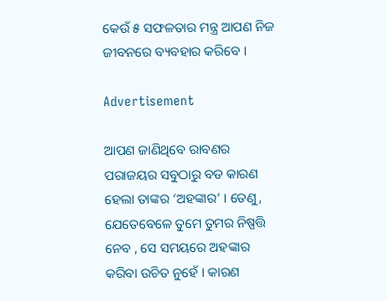କେଉଁ ୫ ସଫଳତାର ମନ୍ତ୍ର ଆପଣ ନିଜ ଜୀବନରେ ବ୍ୟବହାର କରିବେ ।

Advertisement

ଆପଣ ଜାଣିଥିବେ ରାବଣର ପରାଜୟର ସବୁଠାରୁ ବଡ କାରଣ ହେଲା ତାଙ୍କର ‘ଅହଙ୍କାର’ । ତେଣୁ, ଯେତେବେଳେ ତୁମେ ତୁମର ନିଷ୍ପତ୍ତି ନେବ , ସେ ସମୟରେ ଅହଙ୍କାର କରିବା ଉଚିତ ନୁହେଁ । କାରଣ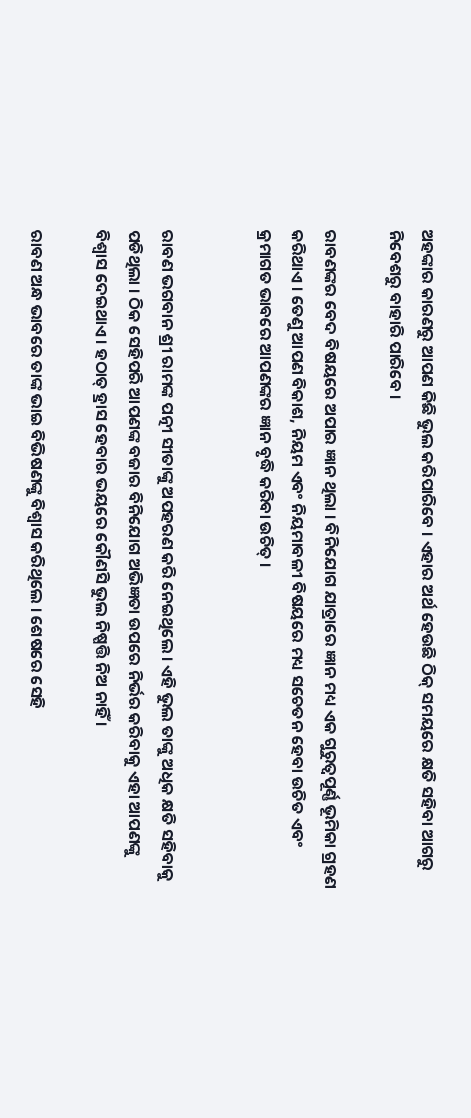ଅହଙ୍କାର କାରଣରୁ ଆପଣ କିଛି ଭୁଲ କରିପାରିବେ । ଏହାର ଅର୍ଥ ହେଉଛି ଠିକ୍ ସମୟରେ କ୍ଷତି ସହିବା ଆଗରୁ ନିବେଶରୁ ବାହାରି ପାରିବେ ।

ରାବଣଙ୍କର ବେଦ ବିଷୟରେ ଅପାର ଜ୍ଞାନ ଥିଲା । ବିନିଯୋଗ ଯାତ୍ରାରେ ଜ୍ଞାନ ମଧ୍ୟ ଏକ ଗୁରୁତ୍ୱପୂର୍ଣ୍ଣ ଭୂମିକା ଗ୍ରହଣ କରିଥାଏ । ତେଣୁ ଆପଣ ବିକାଶ, ନିୟମ ଏବଂ ନିୟମାବଳୀ ବିଷୟରେ ମଧ୍ୟ ସଚେତନ ହେବା ଉଚିତ ଏବଂ କ୍ରମାଗତ ଭାବରେ ଆପଣଙ୍କର ଜ୍ଞାନ ବୃଦ୍ଧି କରିବା ଉଚିତ୍ ।


ରାବଣ ଭଗବାନ ଶ୍ରୀ ରାମଙ୍କ ପତ୍ନୀ ସୀତାଙ୍କୁ ଅପହରଣ କରି ନେଇଥିଲେ । ଏହି ଭୁଲ ତାଙ୍କୁ ଅଧିକ କ୍ଷତି ସହିବାକୁ ପଡିଥିଲା । ଠିକ ସେହିପରି ଆପଣଙ୍କ ବଜାର ବିନିଯୋଗ ଅଭିଜ୍ଞତା ଉପରେ ନିର୍ଭର କରିବାକୁ ଏହା ଆପଣଙ୍କୁ ବିଶ୍ୱାସ ଦେଇଥାଏ । ହଠାତ୍ ହ୍ରାସ ହେବାର ଭୟରେ କୌଣସି ଭୁଲ ନିଷ୍ପତ୍ତି ନିଅ ନାହିଁ ।

ରାବଣ ଅନ୍ଧ ଭାବରେ ତାଙ୍କ ଭାଇ ବିଭିଷଣଙ୍କୁ ବିଶ୍ୱାସ କରିଥିଲେ । ଶେଷରେ ସେହି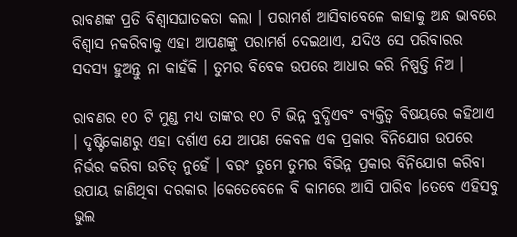ରାବଣଙ୍କ ପ୍ରତି ବିଶ୍ୱାସଘାତକତା କଲା । ପରାମର୍ଶ ଆସିବାବେଳେ କାହାକୁ ଅନ୍ଧ ଭାବରେ ବିଶ୍ୱାସ ନକରିବାକୁ ଏହା ଆପଣଙ୍କୁ ପରାମର୍ଶ ଦେଇଥାଏ, ଯଦିଓ ସେ ପରିବାରର ସଦସ୍ୟ ହୁଅନ୍ତୁ ନା କାହଁକି । ତୁମର ବିବେକ ଉପରେ ଆଧାର କରି ନିଷ୍ପତ୍ତି ନିଅ ।

ରାବଣର ୧୦ ଟି ମୁଣ୍ଡ ମଧ୍ୟ ତାଙ୍କର ୧୦ ଟି ଭିନ୍ନ ବୁଦ୍ଧିଏବଂ ବ୍ୟକ୍ତିତ୍ୱ ବିଷୟରେ କହିଥାଏ । ଦୃଷ୍ଟିକୋଣରୁ ଏହା ଦର୍ଶାଏ ଯେ ଆପଣ କେବଳ ଏକ ପ୍ରକାର ବିନିଯୋଗ ଉପରେ ନିର୍ଭର କରିବା ଉଚିତ୍ ନୁହେଁ । ବରଂ ତୁମେ ତୁମର ବିଭିନ୍ନ ପ୍ରକାର ବିନିଯୋଗ କରିବା ଉପାୟ ଜାଣିଥିବା ଦରକାର ।କେତେବେଳେ ବି କାମରେ ଆସି ପାରିବ ।ତେବେ ଏହିସବୁ ଭୁଲ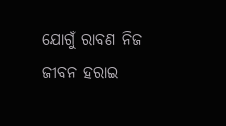ଯୋଗୁଁ ରାବଣ ନିଜ ଜୀବନ ହରାଇ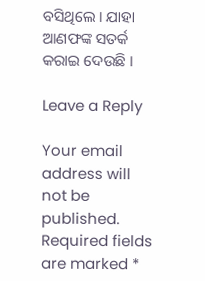ବସିଥିଲେ । ଯାହା ଆଣଫଙ୍କ ସତର୍କ କରାଇ ଦେଉଛି ।

Leave a Reply

Your email address will not be published. Required fields are marked *